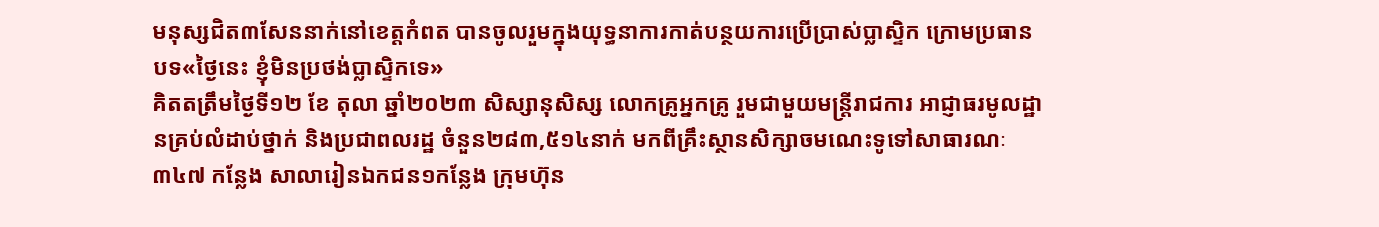មនុស្សជិត៣សែននាក់នៅខេត្តកំពត បានចូលរួមក្នុងយុទ្ធនាការកាត់បន្ថយការប្រើប្រាស់ប្លាស្ទិក ក្រោមប្រធានបទ«ថ្ងៃនេះ ខ្ញុំមិនប្រថង់ប្លាស្ទិកទេ»
គិតតត្រឹមថ្ងៃទី១២ ខែ តុលា ឆ្នាំ២០២៣ សិស្សានុសិស្ស លោកគ្រូអ្នកគ្រូ រួមជាមួយមន្រ្តីរាជការ អាជ្ញាធរមូលដ្ឋានគ្រប់លំដាប់ថ្នាក់ និងប្រជាពលរដ្ឋ ចំនួន២៨៣,៥១៤នាក់ មកពីគ្រឹះស្ថានសិក្សាចមណេះទូទៅសាធារណៈ ៣៤៧ កន្លែង សាលារៀនឯកជន១កន្លែង ក្រុមហ៊ុន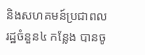និងសហគមន៍ប្រជាពលរដ្ឋចំនួន៤ កន្លែង បានចូ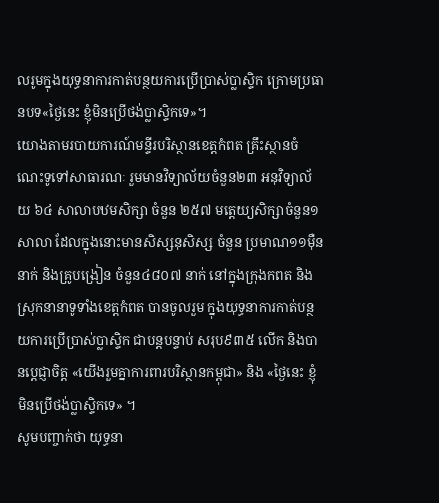លរូមក្នុងយុទ្ធនាការកាត់បន្ថយការប្រើប្រាស់ប្លាស្ទិក ក្រោមប្រធានបទ«ថ្ងៃនេះ ខ្ញុំមិនប្រើថង់ប្លាស្ទិកទេ»។
យោងតាមរបាយការណ៍មន្ទីរបរិស្ថានខេត្តកំពត គ្រឹះស្ថានចំណេះទូទៅសាធារណៈ រួមមានវិទ្យាល័យចំនួន២៣ អនុវិទ្យាល័យ ៦៤ សាលាបឋមសិក្សា ចំនួន ២៥៧ មតេ្តយ្យសិក្សាចំនួន១ សាលា ដែលក្នុងនោះមានសិស្សនុសិស្ស ចំនួន ប្រមាណ១១ម៉ឺននាក់ និងគ្រូបង្រៀន ចំនួន៤៨០៧ នាក់ នៅក្នុងក្រុងកពត និងស្រុកនានាទូទាំងខេត្តកំពត បានចូលរួម ក្នុងយុទ្ធនាការកាត់បន្ថយការប្រើប្រាស់ប្លាស្ទិក ជាបន្តបន្ទាប់ សរុប៩៣៥ លើក និងបានបេ្តជ្ញាចិត្ត «យើងរួមគ្នាការពារបរិស្ថានកម្ពុជា» និង «ថ្ងៃនេះ ខ្ញុំមិនប្រើថង់ប្លាស្ទិកទេ» ។
សូមបញ្ចាក់ថា យុទ្ធនា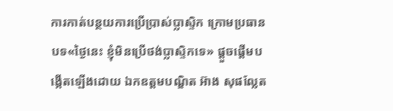ការកាត់បន្ថយការប្រើប្រាស់ប្លាស្ទិក ក្រោមប្រធានបទ«ថ្ងៃនេះ ខ្ញុំមិនប្រើថង់ប្លាស្ទិកទេ» ផ្តួចផ្តើមបង្កើតឡើងដោយ ឯកឧត្តមបណ្ឌិត អ៊ាង សុផល្លែត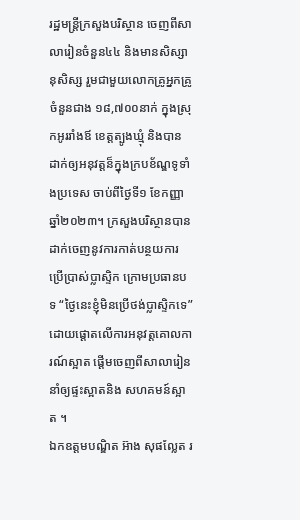រដ្ឋមន្រ្តីក្រសួងបរិស្ថាន ចេញពីសាលារៀនចំនួន៤៤ និងមានសិស្សានុសិស្ស រួមជាមួយលោកគ្រូអ្នកគ្រូ ចំនួនជាង ១៨,៧០០នាក់ ក្នុងស្រុកអូររាំងឪ ខេត្តត្បូងឃ្មុំ និងបានដាក់ឲ្យអនុវត្តន៏ក្នុងក្របខ័ណ្ឌទូទាំងប្រទេស ចាប់ពីថ្ងៃទី១ ខែកញ្ញា ឆ្នាំ២០២៣។ ក្រសួងបរិស្ថានបាន ដាក់ចេញនូវការកាត់បន្ថយការប្រើប្រាស់ប្លាស្ទិក ក្រោមប្រធានបទ “ថ្ងៃនេះខ្ញុំមិនប្រើថង់ប្លាស្ទិកទេ”ដោយផ្ដោតលើការអនុវត្តគោលការណ៍ស្អាត ផ្ដើមចេញពីសាលារៀន នាំឲ្យផ្ទះស្អាតនិង សហគមន៍ស្អាត ។
ឯកឧត្តមបណ្ឌិត អ៊ាង សុផល្លែត រ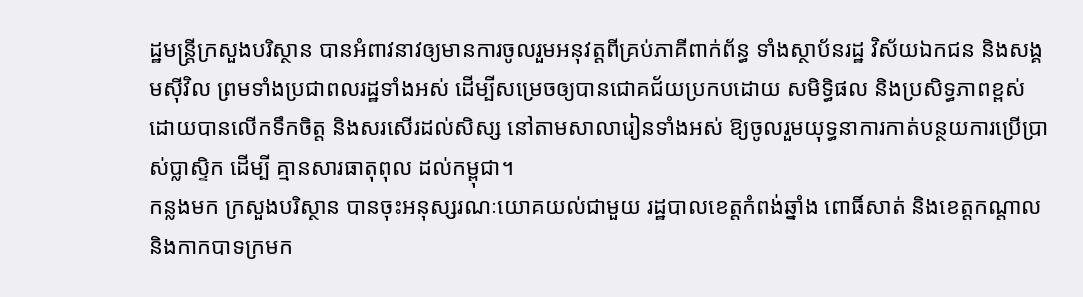ដ្ឋមន្ត្រីក្រសួងបរិស្ថាន បានអំពាវនាវឲ្យមានការចូលរួមអនុវត្តពីគ្រប់ភាគីពាក់ព័ន្ធ ទាំងស្ថាប័នរដ្ឋ វិស័យឯកជន និងសង្គមស៊ីវិល ព្រមទាំងប្រជាពលរដ្ឋទាំងអស់ ដើម្បីសម្រេចឲ្យបានជោគជ័យប្រកបដោយ សមិទ្ធិផល និងប្រសិទ្ធភាពខ្ពស់ ដោយបានលើកទឹកចិត្ត និងសរសើរដល់សិស្ស នៅតាមសាលារៀនទាំងអស់ ឱ្យចូលរួមយុទ្ធនាការកាត់បន្ថយការប្រើប្រាស់ប្លាស្ទិក ដើម្បី គ្មានសារធាតុពុល ដល់កម្ពុជា។
កន្លងមក ក្រសួងបរិស្ថាន បានចុះអនុស្សរណៈយោគយល់ជាមួយ រដ្ឋបាលខេត្តកំពង់ឆ្នាំង ពោធិ៍សាត់ និងខេត្តកណ្តាល និងកាកបាទក្រមក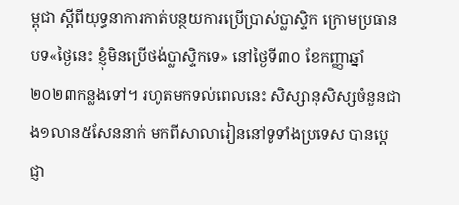ម្ពុជា ស្ដីពីយុទ្ធនាការកាត់បន្ថយការប្រើប្រាស់ប្លាស្ទិក ក្រោមប្រធានបទ«ថ្ងៃនេះ ខ្ញុំមិនប្រើថង់ប្លាស្ទិកទេ» នៅថ្ងៃទី៣០ ខែកញ្ញាឆ្នាំ២០២៣កន្លងទៅ។ រហូតមកទល់ពេលនេះ សិស្សានុសិស្សចំនួនជាង១លាន៥សែននាក់ មកពីសាលារៀននៅទូទាំងប្រទេស បានប្តេជ្ញា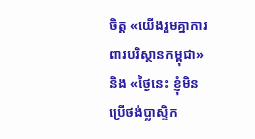ចិត្ត «យើងរួមគ្នាការពារបរិស្ថានកម្ពុជា» និង «ថ្ងៃនេះ ខ្ញុំមិនប្រើថង់ប្លាស្ទិក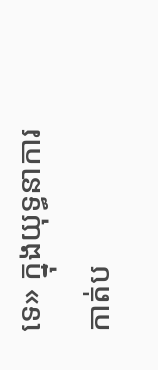ទេ» ក្នុងយុទ្ធនាការកាត់ប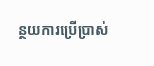ន្ថយការប្រើប្រាស់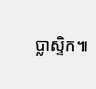ប្លាស្ទិក៕